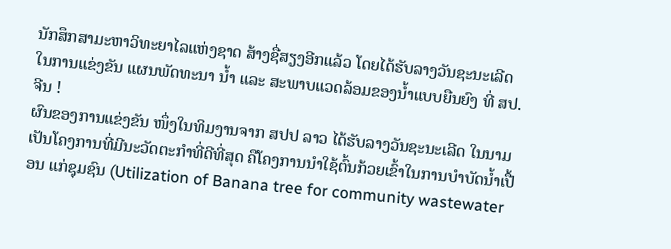ນັກສຶກສາມະຫາວິທະຍາໄລແຫ່ງຊາດ ສ້າງຊື່ສຽງອີກແລ້ວ ໂດຍໄດ້ຮັບລາງວັນຊະນະເລີດໃນການແຂ່ງຂັນ ແຜນພັດທະນາ ນໍ້າ ແລະ ສະພາບແວດລ້ອມຂອງນໍ້າແບບຍືນຍົງ ທີ່ ສປ. ຈີນ !
ຜົນຂອງການແຂ່ງຂັນ ໜຶ່ງໃນທິມງານຈາກ ສປປ ລາວ ໄດ້ຮັບລາງວັນຊະນະເລີດ ໃນນາມ ເປັນໂຄງການທີ່ມີນະວັດຕະກຳທີ່ດີທີ່ສຸດ ຄືໂຄງການນຳໃຊ້ຕົ້ນກ້ວຍເຂົ້າໃນການບຳບັດນໍ້າເປື້ອນ ແກ່ຊຸມຊົນ (Utilization of Banana tree for community wastewater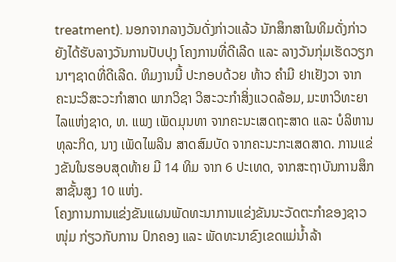treatment). ນອກຈາກລາງວັນດັ່ງກ່າວແລ້ວ ນັກສຶກສາໃນທິມດັ່ງກ່າວ ຍັງໄດ້ຮັບລາງວັນການປັບປຸງ ໂຄງການທີ່ດີເລີດ ແລະ ລາງວັນກຸ່ມເຮັດວຽກນາໆຊາດທີ່ດີເລີດ. ທິມງານນີ້ ປະກອບດ້ວຍ ທ້າວ ຄຳມີ ຢາເຢັງວາ ຈາກຄະນະວິສະວະກຳສາດ ພາກວິຊາ ວິສະວະກໍາສິ່ງແວດລ້ອມ, ມະຫາວິທະຍາໄລແຫ່ງຊາດ, ທ. ແພງ ເພັດມຸນທາ ຈາກຄະນະເສດຖະສາດ ແລະ ບໍລິຫານທຸລະກິດ, ນາງ ເພັດໄພລິນ ສາດສົມບັດ ຈາກຄະນະກະເສດສາດ. ການແຂ່ງຂັນໃນຮອບສຸດທ້າຍ ມີ 14 ທິມ ຈາກ 6 ປະເທດ, ຈາກສະຖາບັນການສຶກສາຊັ້ນສູງ 10 ແຫ່ງ.
ໂຄງການການແຂ່ງຂັນແຜນພັດທະນາການແຂ່ງຂັນນະວັດຕະກຳຂອງຊາວໜຸ່ມ ກ່ຽວກັບການ ປົກຄອງ ແລະ ພັດທະນາຂົງເຂດແມ່ນໍ້າລ້າ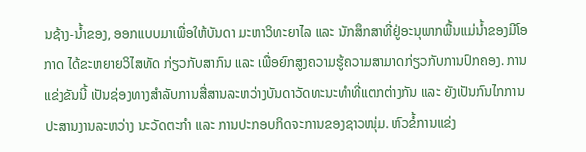ນຊ້າງ-ນໍ້າຂອງ, ອອກແບບມາເພື່ອໃຫ້ບັນດາ ມະຫາວິທະຍາໄລ ແລະ ນັກສຶກສາທີ່ຢູ່ອະນຸພາກພື້ນແມ່ນໍ້າຂອງມີໂອກາດ ໄດ້ຂະຫຍາຍວິໄສທັດ ກ່ຽວກັບສາກົນ ແລະ ເພື່ອຍົກສູງຄວາມຮູ້ຄວາມສາມາດກ່ຽວກັບການປົກຄອງ. ການແຂ່ງຂັນນີ້ ເປັນຊ່ອງທາງສຳລັບການສື່ສານລະຫວ່າງບັນດາວັດທະນະທຳທີ່ແຕກຕ່າງກັນ ແລະ ຍັງເປັນກົນໄກການ ປະສານງານລະຫວ່າງ ນະວັດຕະກຳ ແລະ ການປະກອບກິດຈະການຂອງຊາວໜຸ່ມ. ຫົວຂໍ້ການແຂ່ງ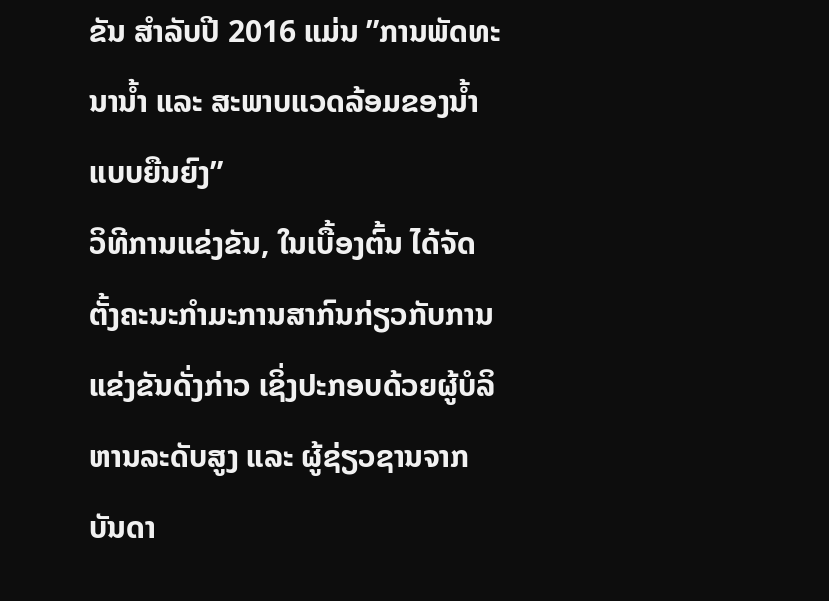ຂັນ ສຳລັບປີ 2016 ແມ່ນ ”ການພັດທະນານໍ້າ ແລະ ສະພາບແວດລ້ອມຂອງນໍ້າ ແບບຍືນຍົງ”
ວິທີການແຂ່ງຂັນ, ໃນເບື້ອງຕົ້ນ ໄດ້ຈັດຕັ້ງຄະນະກຳມະການສາກົນກ່ຽວກັບການແຂ່ງຂັນດັ່ງກ່າວ ເຊິ່ງປະກອບດ້ວຍຜູ້ບໍລິຫານລະດັບສູງ ແລະ ຜູ້ຊ່ຽວຊານຈາກບັນດາ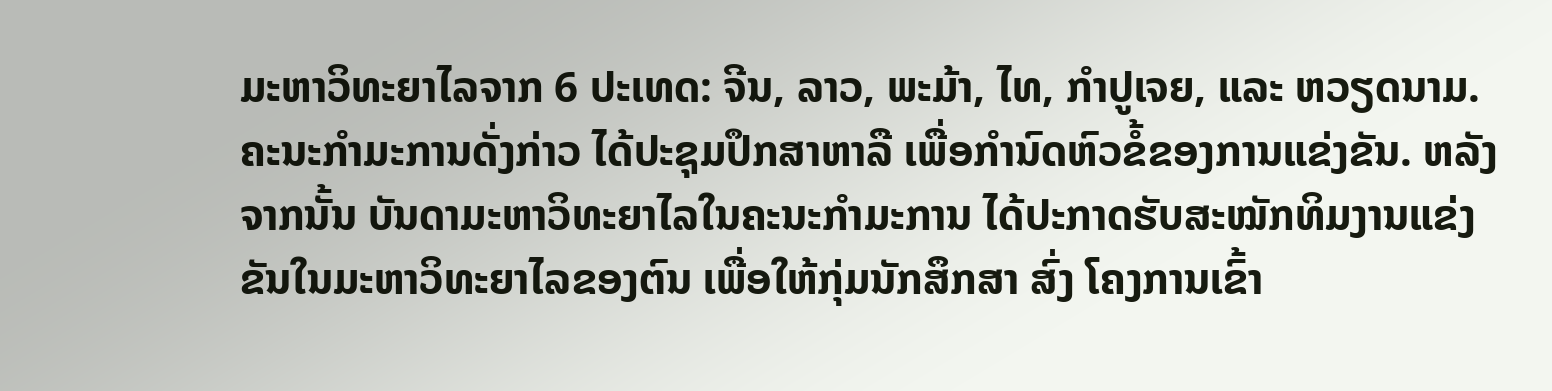ມະຫາວິທະຍາໄລຈາກ 6 ປະເທດ: ຈີນ, ລາວ, ພະມ້າ, ໄທ, ກຳປູເຈຍ, ແລະ ຫວຽດນາມ. ຄະນະກຳມະການດັ່ງກ່າວ ໄດ້ປະຊຸມປຶກສາຫາລື ເພື່ອກຳນົດຫົວຂໍ້ຂອງການແຂ່ງຂັນ. ຫລັງຈາກນັ້ນ ບັນດາມະຫາວິທະຍາໄລໃນຄະນະກຳມະການ ໄດ້ປະກາດຮັບສະໝັກທິມງານແຂ່ງຂັນໃນມະຫາວິທະຍາໄລຂອງຕົນ ເພື່ອໃຫ້ກຸ່ມນັກສຶກສາ ສົ່ງ ໂຄງການເຂົ້າ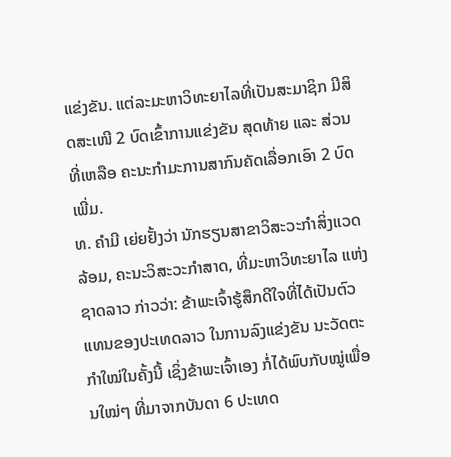ແຂ່ງຂັນ. ແຕ່ລະມະຫາວິທະຍາໄລທີ່ເປັນສະມາຊິກ ມີສິດສະເໜີ 2 ບົດເຂົ້າການແຂ່ງຂັນ ສຸດທ້າຍ ແລະ ສ່ວນທີ່ເຫລືອ ຄະນະກຳມະການສາກົນຄັດເລື່ອກເອົາ 2 ບົດເພີ່ມ.
ທ. ຄຳມີ ເຍ່ຍຢັ້ງວ່າ ນັກຮຽນສາຂາວິສະວະກຳສິ່ງແວດລ້ອມ, ຄະນະວິສະວະກຳສາດ, ທີ່ມະຫາວິທະຍາໄລ ແຫ່ງຊາດລາວ ກ່າວວ່າ: ຂ້າພະເຈົ້າຮູ້ສຶກດີໃຈທີ່ໄດ້ເປັນຕົວແທນຂອງປະເທດລາວ ໃນການລົງແຂ່ງຂັນ ນະວັດຕະກຳໃໝ່ໃນຄັ້ງນີ້ ເຊິ່ງຂ້າພະເຈົ້າເອງ ກໍ່ໄດ້ພົບກັບໝູ່ເພື່ອນໃໝ່ໆ ທີ່ມາຈາກບັນດາ 6 ປະເທດ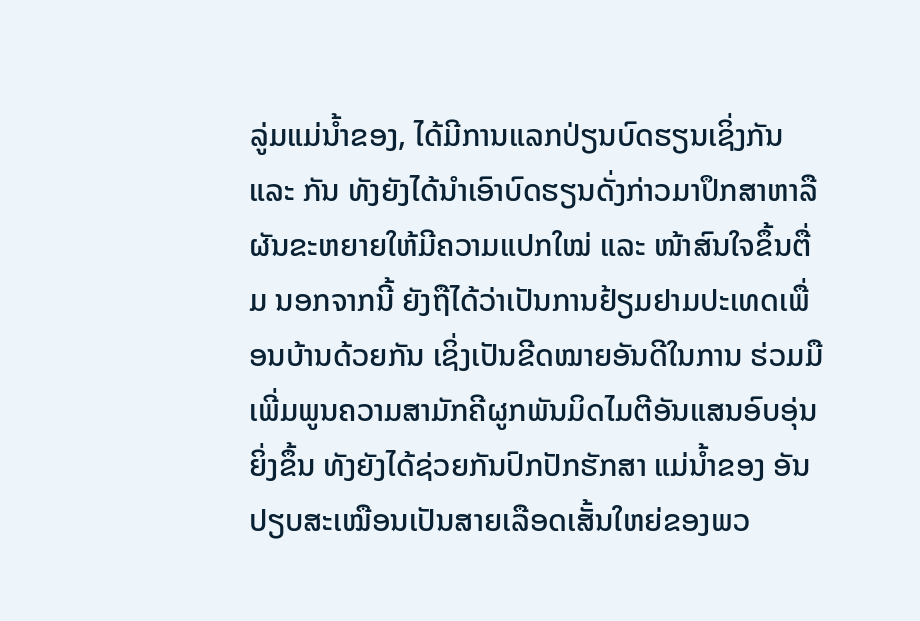ລູ່ມແມ່ນໍ້າຂອງ, ໄດ້ມີການແລກປ່ຽນບົດຮຽນເຊິ່ງກັນ ແລະ ກັນ ທັງຍັງໄດ້ນຳເອົາບົດຮຽນດັ່ງກ່າວມາປຶກສາຫາລືຜັນຂະຫຍາຍໃຫ້ມີຄວາມແປກໃໝ່ ແລະ ໜ້າສົນໃຈຂຶ້ນຕື່ມ ນອກຈາກນີ້ ຍັງຖືໄດ້ວ່າເປັນການຢ້ຽມຢາມປະເທດເພື່ອນບ້ານດ້ວຍກັນ ເຊິ່ງເປັນຂີດໝາຍອັນດີໃນການ ຮ່ວມມືເພີ່ມພູນຄວາມສາມັກຄີຜູກພັນມິດໄມຕີອັນແສນອົບອຸ່ນຍິ່ງຂຶ້ນ ທັງຍັງໄດ້ຊ່ວຍກັນປົກປັກຮັກສາ ແມ່ນໍ້າຂອງ ອັນປຽບສະເໝືອນເປັນສາຍເລືອດເສັ້ນໃຫຍ່ຂອງພວ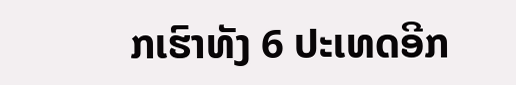ກເຮົາທັງ 6 ປະເທດອີກ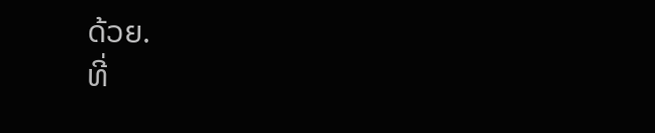ດ້ວຍ.
ທີ່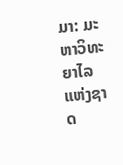ມາ: ມະຫາວິທະຍາໄລແຫ່ງຊາດ